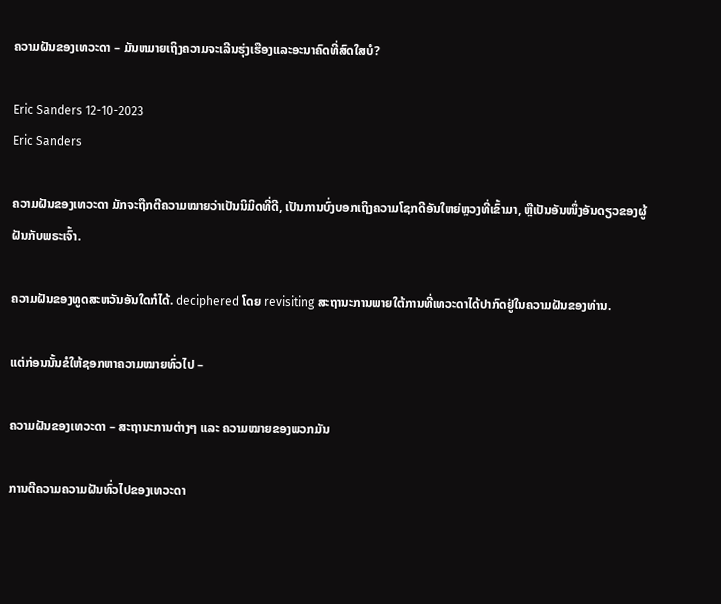ຄວາມຝັນຂອງເທວະດາ – ມັນຫມາຍເຖິງຄວາມຈະເລີນຮຸ່ງເຮືອງແລະອະນາຄົດທີ່ສົດໃສບໍ?

Eric Sanders 12-10-2023
Eric Sanders

ຄວາມຝັນຂອງເທວະດາ ມັກຈະຖືກຕີຄວາມໝາຍວ່າເປັນນິມິດທີ່ດີ, ເປັນການບົ່ງບອກເຖິງຄວາມໂຊກດີອັນໃຫຍ່ຫຼວງທີ່ເຂົ້າມາ, ຫຼືເປັນອັນໜຶ່ງອັນດຽວຂອງຜູ້ຝັນກັບພຣະເຈົ້າ.

ຄວາມຝັນຂອງທູດສະຫວັນອັນໃດກໍໄດ້. deciphered ໂດຍ revisiting ສະຖານະການພາຍໃຕ້ການທີ່ເທວະດາໄດ້ປາກົດຢູ່ໃນຄວາມຝັນຂອງທ່ານ.

ແຕ່ກ່ອນນັ້ນຂໍໃຫ້ຊອກຫາຄວາມໝາຍທົ່ວໄປ –

ຄວາມຝັນຂອງເທວະດາ – ສະຖານະການຕ່າງໆ ແລະ ຄວາມໝາຍຂອງພວກມັນ

ການຕີຄວາມຄວາມຝັນທົ່ວໄປຂອງເທວະດາ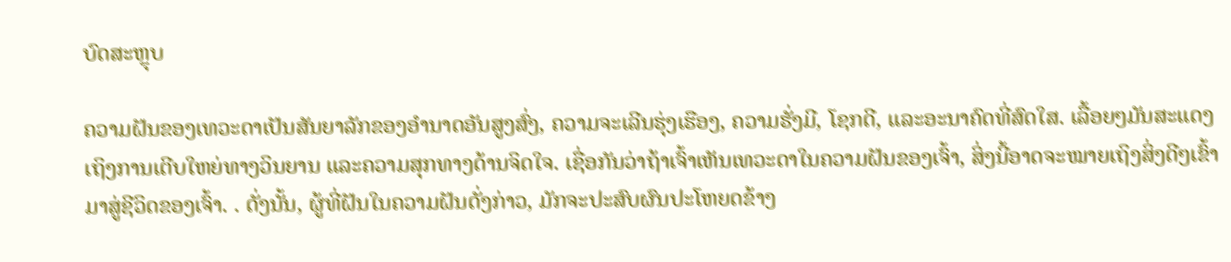ບົດສະຫຼຸບ

ຄວາມຝັນຂອງເທວະດາເປັນສັນຍາລັກຂອງອຳນາດອັນສູງສົ່ງ, ຄວາມຈະເລີນຮຸ່ງເຮືອງ, ຄວາມຮັ່ງມີ, ໂຊກດີ, ແລະອະນາຄົດທີ່ສົດໃສ. ເລື້ອຍໆມັນສະແດງເຖິງການເຕີບໃຫຍ່ທາງວິນຍານ ແລະຄວາມສຸກທາງດ້ານຈິດໃຈ. ເຊື່ອກັນວ່າຖ້າເຈົ້າເຫັນເທວະດາໃນຄວາມຝັນຂອງເຈົ້າ, ສິ່ງນີ້ອາດຈະໝາຍເຖິງສິ່ງດີໆເຂົ້າມາສູ່ຊີວິດຂອງເຈົ້າ. . ດັ່ງນັ້ນ, ຜູ້ທີ່ຝັນໃນຄວາມຝັນດັ່ງກ່າວ, ມັກຈະປະສົບຜົນປະໂຫຍດຂ້າງ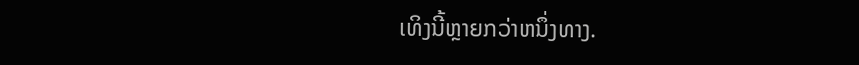ເທິງນີ້ຫຼາຍກວ່າຫນຶ່ງທາງ.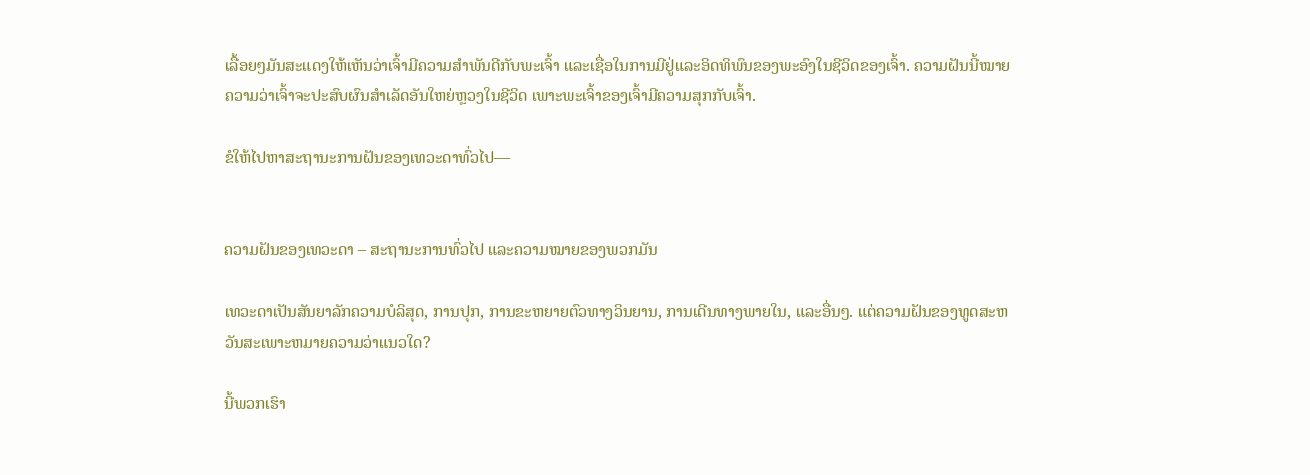ເລື້ອຍໆມັນສະແດງໃຫ້ເຫັນວ່າເຈົ້າມີຄວາມສໍາພັນດີກັບພະເຈົ້າ ແລະເຊື່ອໃນການມີຢູ່ແລະອິດທິພົນຂອງພະອົງໃນຊີວິດຂອງເຈົ້າ. ຄວາມຝັນນີ້ໝາຍຄວາມວ່າເຈົ້າຈະປະສົບຜົນສຳເລັດອັນໃຫຍ່ຫຼວງໃນຊີວິດ ເພາະພະເຈົ້າຂອງເຈົ້າມີຄວາມສຸກກັບເຈົ້າ.

ຂໍໃຫ້ໄປຫາສະຖານະການຝັນຂອງເທວະດາທົ່ວໄປ—


ຄວາມຝັນຂອງເທວະດາ – ສະຖານະການທົ່ວໄປ ແລະຄວາມໝາຍຂອງພວກມັນ

ເທວະດາເປັນສັນຍາລັກຄວາມບໍລິສຸດ, ການປຸກ, ການຂະຫຍາຍຕົວທາງວິນຍານ, ການເດີນທາງພາຍໃນ, ແລະອື່ນໆ. ແຕ່ຄວາມຝັນຂອງທູດສະຫວັນສະເພາະຫມາຍຄວາມວ່າແນວໃດ?

ນີ້ພວກເຮົາ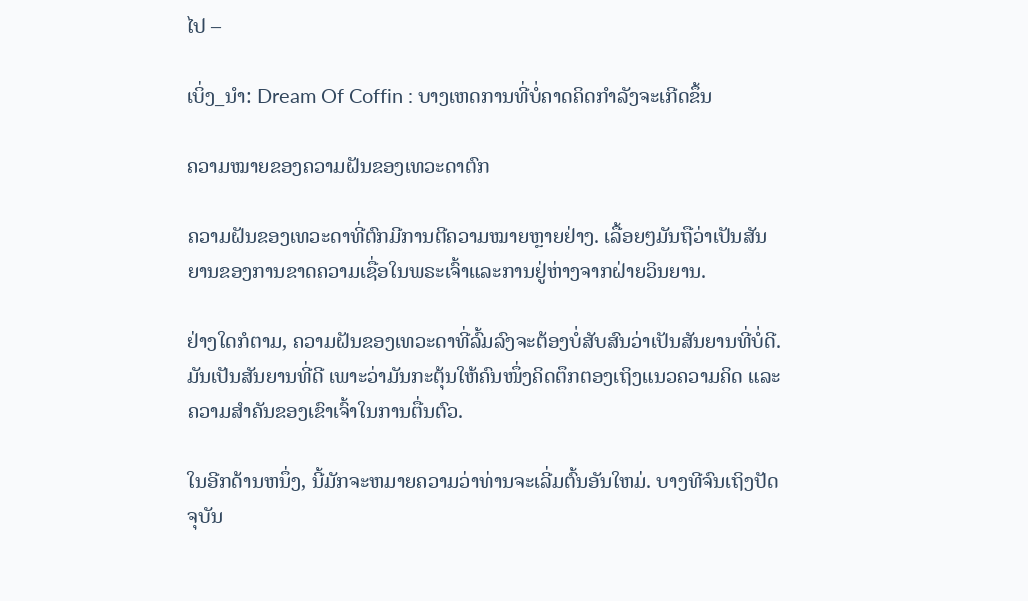ໄປ –

ເບິ່ງ_ນຳ: Dream Of Coffin : ບາງເຫດການທີ່ບໍ່ຄາດຄິດກຳລັງຈະເກີດຂຶ້ນ

ຄວາມໝາຍຂອງຄວາມຝັນຂອງເທວະດາຕົກ

ຄວາມຝັນຂອງເທວະດາທີ່ຕົກມີການຕີຄວາມໝາຍຫຼາຍຢ່າງ. ເລື້ອຍໆມັນຖືວ່າເປັນສັນຍານຂອງການຂາດຄວາມເຊື່ອໃນພຣະເຈົ້າແລະການຢູ່ຫ່າງຈາກຝ່າຍວິນຍານ.

ຢ່າງໃດກໍຕາມ, ຄວາມຝັນຂອງເທວະດາທີ່ລົ້ມລົງຈະຕ້ອງບໍ່ສັບສົນວ່າເປັນສັນຍານທີ່ບໍ່ດີ. ມັນເປັນສັນຍານທີ່ດີ ເພາະວ່າມັນກະຕຸ້ນໃຫ້ຄົນໜຶ່ງຄິດຕຶກຕອງເຖິງແນວຄວາມຄິດ ແລະ ຄວາມສຳຄັນຂອງເຂົາເຈົ້າໃນການຕື່ນຕົວ.

ໃນອີກດ້ານຫນຶ່ງ, ນີ້ມັກຈະຫມາຍຄວາມວ່າທ່ານຈະເລີ່ມຕົ້ນອັນໃຫມ່. ບາງທີຈົນເຖິງປັດຈຸບັນ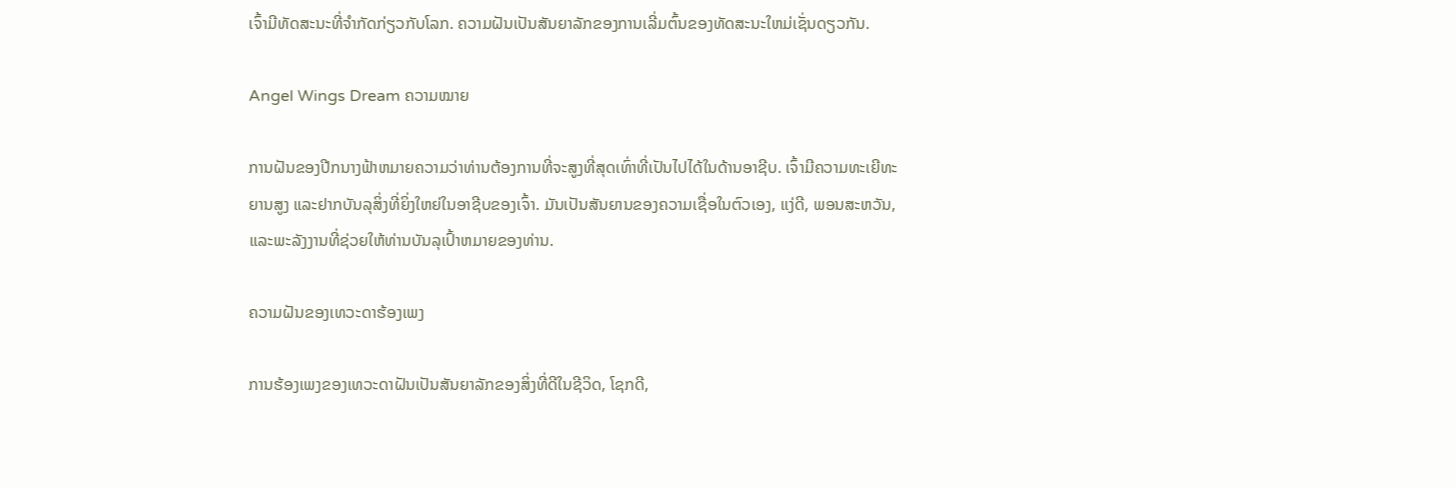ເຈົ້າມີທັດສະນະທີ່ຈຳກັດກ່ຽວກັບໂລກ. ຄວາມຝັນເປັນສັນຍາລັກຂອງການເລີ່ມຕົ້ນຂອງທັດສະນະໃຫມ່ເຊັ່ນດຽວກັນ.

Angel Wings Dream ຄວາມໝາຍ

ການຝັນຂອງປີກນາງຟ້າຫມາຍຄວາມວ່າທ່ານຕ້ອງການທີ່ຈະສູງທີ່ສຸດເທົ່າທີ່ເປັນໄປໄດ້ໃນດ້ານອາຊີບ. ເຈົ້າມີຄວາມທະເຍີທະຍານສູງ ແລະຢາກບັນລຸສິ່ງທີ່ຍິ່ງໃຫຍ່ໃນອາຊີບຂອງເຈົ້າ. ມັນເປັນສັນຍານຂອງຄວາມເຊື່ອໃນຕົວເອງ, ແງ່ດີ, ພອນສະຫວັນ, ແລະພະລັງງານທີ່ຊ່ວຍໃຫ້ທ່ານບັນລຸເປົ້າຫມາຍຂອງທ່ານ.

ຄວາມຝັນຂອງເທວະດາຮ້ອງເພງ

ການຮ້ອງເພງຂອງເທວະດາຝັນເປັນສັນຍາລັກຂອງສິ່ງທີ່ດີໃນຊີວິດ, ໂຊກດີ,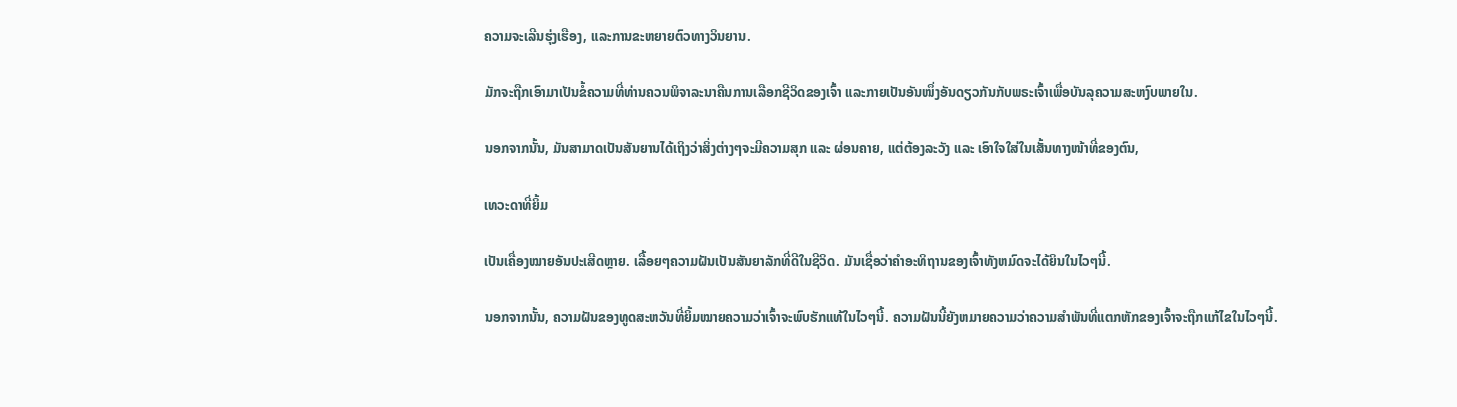ຄວາມຈະເລີນຮຸ່ງເຮືອງ, ແລະການຂະຫຍາຍຕົວທາງວິນຍານ.

ມັກຈະຖືກເອົາມາເປັນຂໍ້ຄວາມທີ່ທ່ານຄວນພິຈາລະນາຄືນການເລືອກຊີວິດຂອງເຈົ້າ ແລະກາຍເປັນອັນໜຶ່ງອັນດຽວກັນກັບພຣະເຈົ້າເພື່ອບັນລຸຄວາມສະຫງົບພາຍໃນ.

ນອກຈາກນັ້ນ, ມັນສາມາດເປັນສັນຍານໄດ້ເຖິງວ່າສິ່ງຕ່າງໆຈະມີຄວາມສຸກ ແລະ ຜ່ອນຄາຍ, ແຕ່ຕ້ອງລະວັງ ແລະ ເອົາໃຈໃສ່ໃນເສັ້ນທາງໜ້າທີ່ຂອງຕົນ,

ເທວະດາທີ່ຍິ້ມ

ເປັນເຄື່ອງໝາຍອັນປະເສີດຫຼາຍ. ເລື້ອຍໆຄວາມຝັນເປັນສັນຍາລັກທີ່ດີໃນຊີວິດ. ມັນເຊື່ອວ່າຄໍາອະທິຖານຂອງເຈົ້າທັງຫມົດຈະໄດ້ຍິນໃນໄວໆນີ້.

ນອກຈາກນັ້ນ, ຄວາມຝັນຂອງທູດສະຫວັນທີ່ຍິ້ມໝາຍຄວາມວ່າເຈົ້າຈະພົບຮັກແທ້ໃນໄວໆນີ້. ຄວາມຝັນນີ້ຍັງຫມາຍຄວາມວ່າຄວາມສໍາພັນທີ່ແຕກຫັກຂອງເຈົ້າຈະຖືກແກ້ໄຂໃນໄວໆນີ້.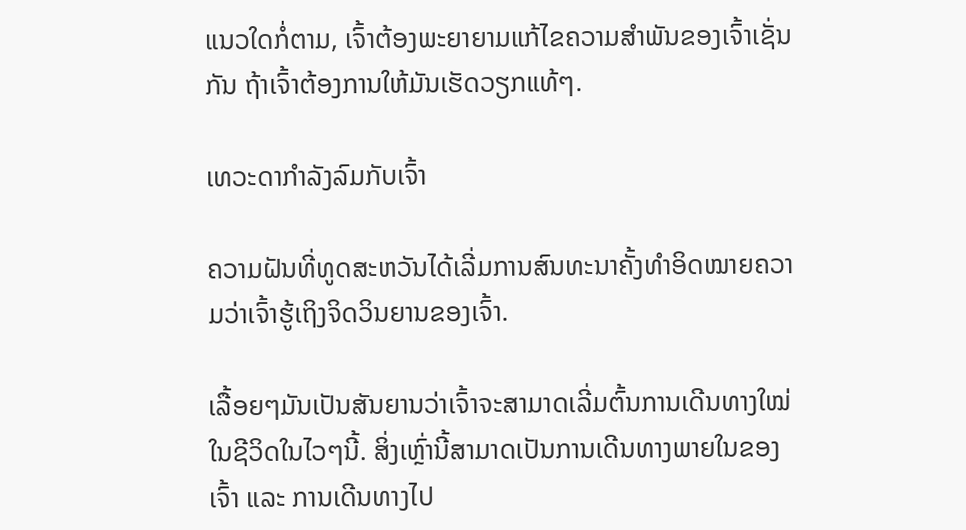ແນວໃດກໍ່ຕາມ, ເຈົ້າຕ້ອງພະຍາຍາມແກ້ໄຂຄວາມສຳພັນຂອງເຈົ້າເຊັ່ນກັນ ຖ້າເຈົ້າຕ້ອງການໃຫ້ມັນເຮັດວຽກແທ້ໆ.

ເທວະດາກຳລັງລົມກັບເຈົ້າ

ຄວາມຝັນທີ່ທູດສະຫວັນໄດ້ເລີ່ມການສົນທະນາຄັ້ງທຳອິດໝາຍຄວາມວ່າເຈົ້າຮູ້ເຖິງຈິດວິນຍານຂອງເຈົ້າ.

ເລື້ອຍໆມັນເປັນສັນຍານວ່າເຈົ້າຈະສາມາດເລີ່ມຕົ້ນການເດີນທາງໃໝ່ໃນຊີວິດໃນໄວໆນີ້. ສິ່ງເຫຼົ່ານີ້ສາມາດເປັນການເດີນທາງພາຍໃນຂອງເຈົ້າ ແລະ ການເດີນທາງໄປ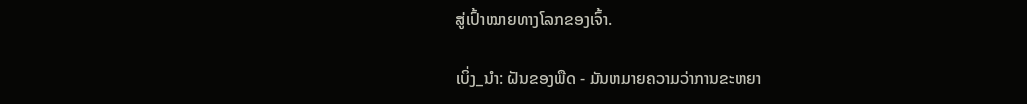ສູ່ເປົ້າໝາຍທາງໂລກຂອງເຈົ້າ.

ເບິ່ງ_ນຳ: ຝັນຂອງພືດ - ມັນຫມາຍຄວາມວ່າການຂະຫຍາ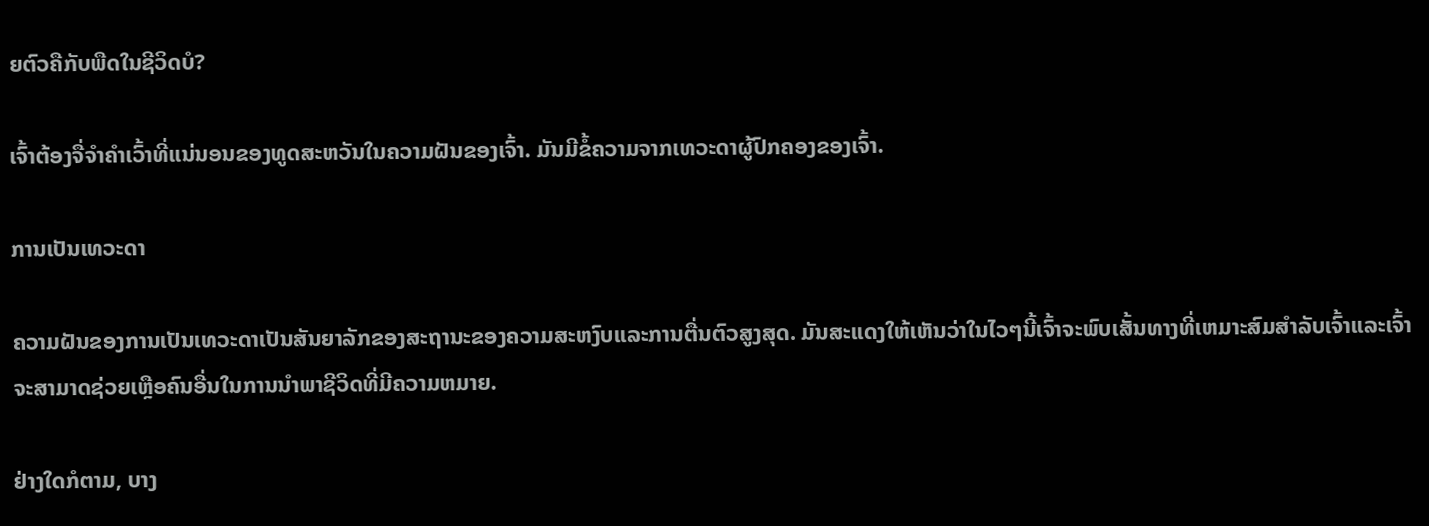ຍຕົວຄືກັບພືດໃນຊີວິດບໍ?

ເຈົ້າຕ້ອງຈື່ຈຳຄຳເວົ້າທີ່ແນ່ນອນຂອງທູດສະຫວັນໃນຄວາມຝັນຂອງເຈົ້າ. ມັນມີຂໍ້ຄວາມຈາກເທວະດາຜູ້ປົກຄອງຂອງເຈົ້າ.

ການເປັນເທວະດາ

ຄວາມຝັນຂອງການເປັນເທວະດາເປັນສັນຍາລັກຂອງສະຖານະຂອງຄວາມສະຫງົບແລະການຕື່ນຕົວສູງສຸດ. ມັນສະແດງໃຫ້ເຫັນວ່າໃນໄວໆນີ້ເຈົ້າຈະພົບເສັ້ນທາງທີ່ເຫມາະສົມສໍາລັບເຈົ້າແລະເຈົ້າຈະສາມາດຊ່ວຍເຫຼືອຄົນອື່ນໃນການນໍາພາຊີວິດທີ່ມີຄວາມຫມາຍ.

ຢ່າງໃດກໍຕາມ, ບາງ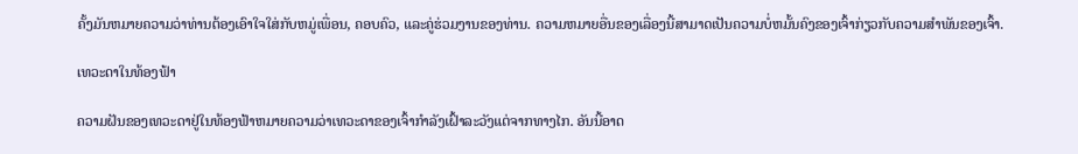ຄັ້ງມັນຫມາຍຄວາມວ່າທ່ານຕ້ອງເອົາໃຈໃສ່ກັບຫມູ່ເພື່ອນ, ຄອບຄົວ, ແລະຄູ່ຮ່ວມງານຂອງທ່ານ. ຄວາມຫມາຍອື່ນຂອງເລື່ອງນີ້ສາມາດເປັນຄວາມບໍ່ຫມັ້ນຄົງຂອງເຈົ້າກ່ຽວກັບຄວາມສໍາພັນຂອງເຈົ້າ.

ເທວະດາໃນທ້ອງຟ້າ

ຄວາມຝັນຂອງເທວະດາຢູ່ໃນທ້ອງຟ້າຫມາຍຄວາມວ່າເທວະດາຂອງເຈົ້າກໍາລັງເຝົ້າລະວັງແຕ່ຈາກທາງໄກ. ອັນນີ້ອາດ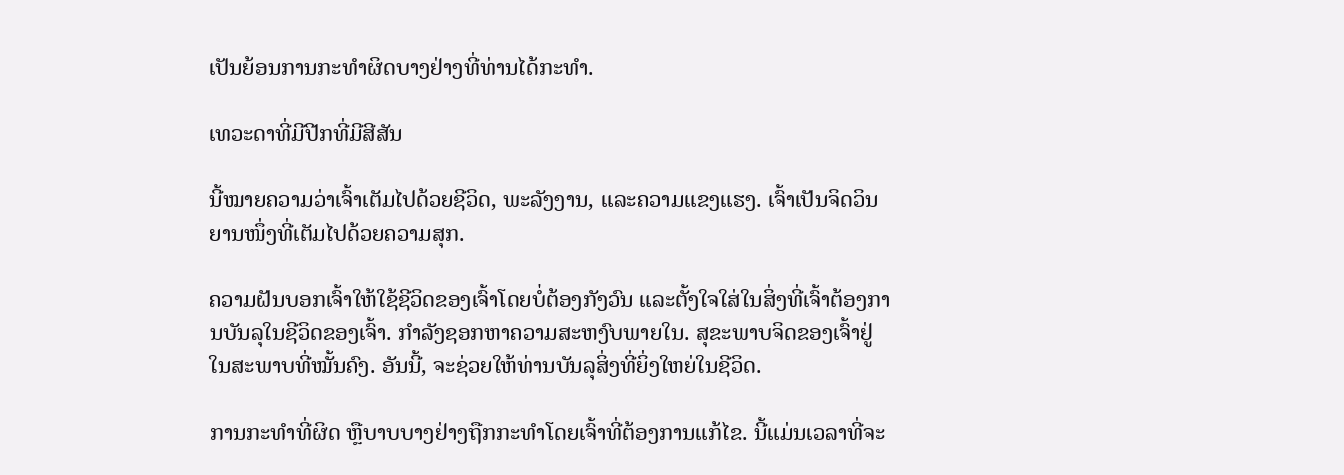ເປັນຍ້ອນການກະທຳຜິດບາງຢ່າງທີ່ທ່ານໄດ້ກະທຳ.

ເທວະດາທີ່ມີປີກທີ່ມີສີສັນ

ນີ້ໝາຍຄວາມວ່າເຈົ້າເຕັມໄປດ້ວຍຊີວິດ, ພະລັງງານ, ແລະຄວາມແຂງແຮງ. ເຈົ້າເປັນຈິດວິນຍານໜຶ່ງທີ່ເຕັມໄປດ້ວຍຄວາມສຸກ.

ຄວາມຝັນບອກເຈົ້າໃຫ້ໃຊ້ຊີວິດຂອງເຈົ້າໂດຍບໍ່ຕ້ອງກັງວົນ ແລະຕັ້ງໃຈໃສ່ໃນສິ່ງທີ່ເຈົ້າຕ້ອງການບັນລຸໃນຊີວິດຂອງເຈົ້າ. ກໍາລັງຊອກຫາຄວາມສະຫງົບພາຍໃນ. ສຸຂະພາບຈິດຂອງເຈົ້າຢູ່ໃນສະພາບທີ່ໝັ້ນຄົງ. ອັນນີ້, ຈະຊ່ວຍໃຫ້ທ່ານບັນລຸສິ່ງທີ່ຍິ່ງໃຫຍ່ໃນຊີວິດ.

ການກະທຳທີ່ຜິດ ຫຼືບາບບາງຢ່າງຖືກກະທຳໂດຍເຈົ້າທີ່ຕ້ອງການແກ້ໄຂ. ນີ້ແມ່ນເວລາທີ່ຈະ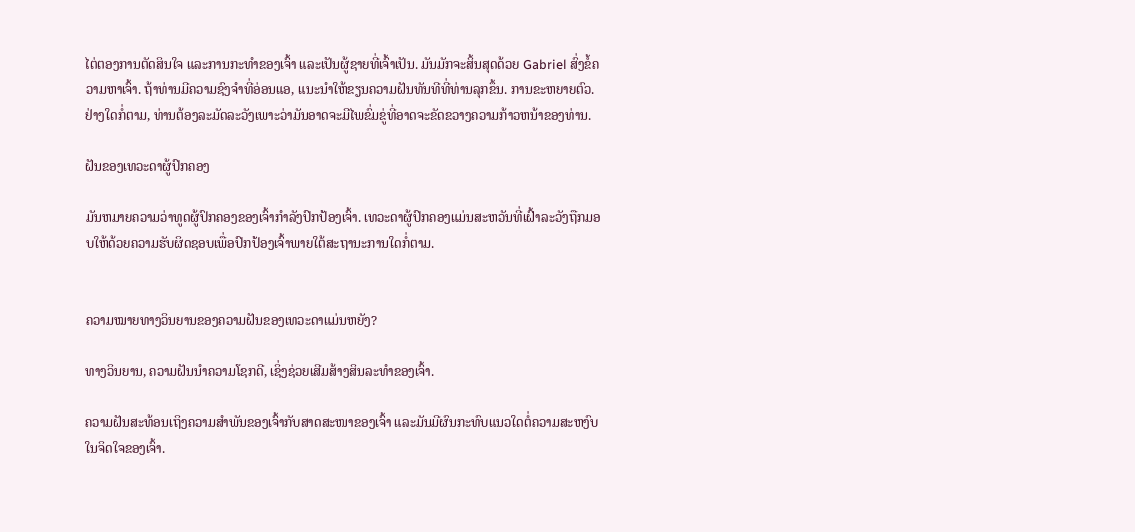ໄຕ່ຕອງການຕັດສິນໃຈ ແລະການກະທໍາຂອງເຈົ້າ ແລະເປັນຜູ້ຊາຍທີ່ເຈົ້າເປັນ. ມັນມັກຈະສິ້ນສຸດດ້ວຍ Gabriel ສົ່ງຂໍ້ຄວາມຫາເຈົ້າ. ຖ້າທ່ານມີຄວາມຊົງຈໍາທີ່ອ່ອນແອ, ແນະນໍາໃຫ້ຂຽນຄວາມຝັນທັນທີທີ່ທ່ານລຸກຂຶ້ນ. ການຂະຫຍາຍຕົວ. ຢ່າງໃດກໍ່ຕາມ, ທ່ານຕ້ອງລະມັດລະວັງເພາະວ່າມັນອາດຈະມີໄພຂົ່ມຂູ່ທີ່ອາດຈະຂັດຂວາງຄວາມກ້າວຫນ້າຂອງທ່ານ.

ຝັນຂອງເທວະດາຜູ້ປົກຄອງ

ມັນຫມາຍຄວາມວ່າທູດຜູ້ປົກຄອງຂອງເຈົ້າກໍາລັງປົກປ້ອງເຈົ້າ. ເທວະດາຜູ້ປົກຄອງແມ່ນສະຫວັນທີ່ເຝົ້າລະວັງຖືກມອບໃຫ້ດ້ວຍຄວາມຮັບຜິດຊອບເພື່ອປົກປ້ອງເຈົ້າພາຍໃຕ້ສະຖານະການໃດກໍ່ຕາມ.


ຄວາມໝາຍທາງວິນຍານຂອງຄວາມຝັນຂອງເທວະດາແມ່ນຫຍັງ?

ທາງວິນຍານ, ຄວາມຝັນນຳຄວາມໂຊກດີ, ເຊິ່ງຊ່ວຍເສີມສ້າງສິນລະທຳຂອງເຈົ້າ.

ຄວາມຝັນສະທ້ອນເຖິງຄວາມສຳພັນຂອງເຈົ້າກັບສາດສະໜາຂອງເຈົ້າ ແລະມັນມີຜົນກະທົບແນວໃດຕໍ່ຄວາມສະຫງົບໃນຈິດໃຈຂອງເຈົ້າ.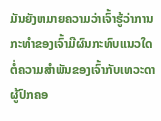ມັນຍັງຫມາຍຄວາມວ່າເຈົ້າຮູ້ວ່າການກະທໍາຂອງເຈົ້າມີຜົນກະທົບແນວໃດຕໍ່ຄວາມສໍາພັນຂອງເຈົ້າກັບເທວະດາຜູ້ປົກຄອ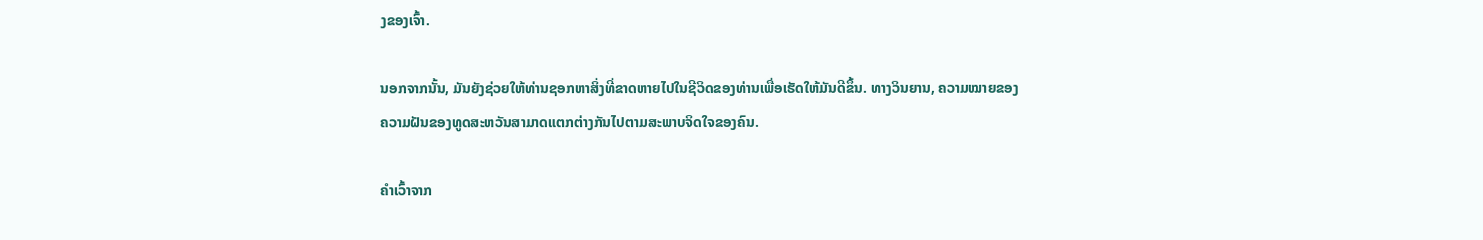ງຂອງເຈົ້າ.

ນອກຈາກນັ້ນ, ມັນຍັງຊ່ວຍໃຫ້ທ່ານຊອກຫາສິ່ງທີ່ຂາດຫາຍໄປໃນຊີວິດຂອງທ່ານເພື່ອເຮັດໃຫ້ມັນດີຂຶ້ນ. ທາງວິນຍານ, ຄວາມໝາຍຂອງຄວາມຝັນຂອງທູດສະຫວັນສາມາດແຕກຕ່າງກັນໄປຕາມສະພາບຈິດໃຈຂອງຄົນ.

ຄໍາເວົ້າຈາກ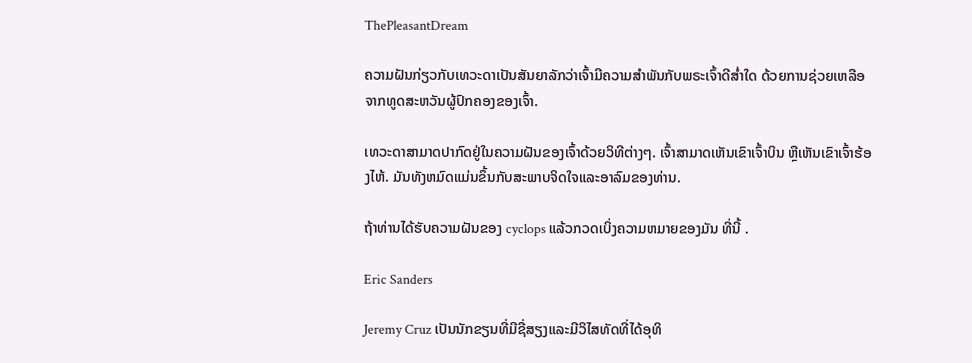ThePleasantDream

ຄວາມຝັນກ່ຽວກັບເທວະດາເປັນສັນຍາລັກວ່າເຈົ້າມີຄວາມສຳພັນກັບພຣະເຈົ້າດີສໍ່າໃດ ດ້ວຍການຊ່ວຍເຫລືອຈາກທູດສະຫວັນຜູ້ປົກຄອງຂອງເຈົ້າ.

ເທວະດາສາມາດປາກົດຢູ່ໃນຄວາມຝັນຂອງເຈົ້າດ້ວຍວິທີຕ່າງໆ. ເຈົ້າສາມາດເຫັນເຂົາເຈົ້າບິນ ຫຼືເຫັນເຂົາເຈົ້າຮ້ອງໄຫ້. ມັນທັງຫມົດແມ່ນຂຶ້ນກັບສະພາບຈິດໃຈແລະອາລົມຂອງທ່ານ.

ຖ້າທ່ານໄດ້ຮັບຄວາມຝັນຂອງ cyclops ແລ້ວກວດເບິ່ງຄວາມຫມາຍຂອງມັນ ທີ່ນີ້ .

Eric Sanders

Jeremy Cruz ເປັນນັກຂຽນທີ່ມີຊື່ສຽງແລະມີວິໄສທັດທີ່ໄດ້ອຸທິ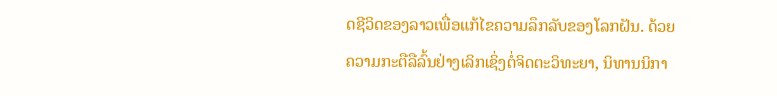ດຊີວິດຂອງລາວເພື່ອແກ້ໄຂຄວາມລຶກລັບຂອງໂລກຝັນ. ດ້ວຍຄວາມກະຕືລືລົ້ນຢ່າງເລິກເຊິ່ງຕໍ່ຈິດຕະວິທະຍາ, ນິທານນິກາ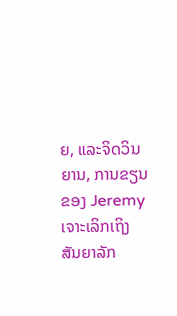ຍ, ແລະຈິດວິນຍານ, ການຂຽນຂອງ Jeremy ເຈາະເລິກເຖິງສັນຍາລັກ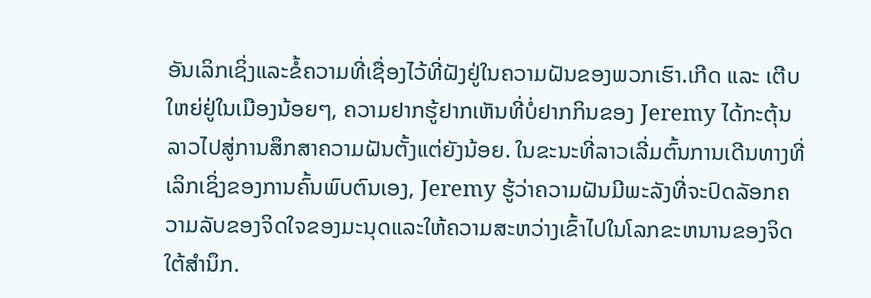ອັນເລິກເຊິ່ງແລະຂໍ້ຄວາມທີ່ເຊື່ອງໄວ້ທີ່ຝັງຢູ່ໃນຄວາມຝັນຂອງພວກເຮົາ.ເກີດ ແລະ ເຕີບໃຫຍ່ຢູ່ໃນເມືອງນ້ອຍໆ, ຄວາມຢາກຮູ້ຢາກເຫັນທີ່ບໍ່ຢາກກິນຂອງ Jeremy ໄດ້ກະຕຸ້ນລາວໄປສູ່ການສຶກສາຄວາມຝັນຕັ້ງແຕ່ຍັງນ້ອຍ. ໃນຂະນະທີ່ລາວເລີ່ມຕົ້ນການເດີນທາງທີ່ເລິກເຊິ່ງຂອງການຄົ້ນພົບຕົນເອງ, Jeremy ຮູ້ວ່າຄວາມຝັນມີພະລັງທີ່ຈະປົດລັອກຄວາມລັບຂອງຈິດໃຈຂອງມະນຸດແລະໃຫ້ຄວາມສະຫວ່າງເຂົ້າໄປໃນໂລກຂະຫນານຂອງຈິດໃຕ້ສໍານຶກ.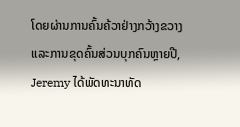ໂດຍຜ່ານການຄົ້ນຄ້ວາຢ່າງກວ້າງຂວາງແລະການຂຸດຄົ້ນສ່ວນບຸກຄົນຫຼາຍປີ, Jeremy ໄດ້ພັດທະນາທັດ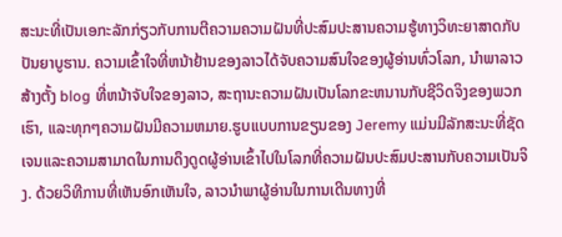ສະນະທີ່ເປັນເອກະລັກກ່ຽວກັບການຕີຄວາມຄວາມຝັນທີ່ປະສົມປະສານຄວາມຮູ້ທາງວິທະຍາສາດກັບປັນຍາບູຮານ. ຄວາມເຂົ້າໃຈທີ່ຫນ້າຢ້ານຂອງລາວໄດ້ຈັບຄວາມສົນໃຈຂອງຜູ້ອ່ານທົ່ວໂລກ, ນໍາພາລາວສ້າງຕັ້ງ blog ທີ່ຫນ້າຈັບໃຈຂອງລາວ, ສະຖານະຄວາມຝັນເປັນໂລກຂະຫນານກັບຊີວິດຈິງຂອງພວກເຮົາ, ແລະທຸກໆຄວາມຝັນມີຄວາມຫມາຍ.ຮູບແບບການຂຽນຂອງ Jeremy ແມ່ນມີລັກສະນະທີ່ຊັດເຈນແລະຄວາມສາມາດໃນການດຶງດູດຜູ້ອ່ານເຂົ້າໄປໃນໂລກທີ່ຄວາມຝັນປະສົມປະສານກັບຄວາມເປັນຈິງ. ດ້ວຍວິທີການທີ່ເຫັນອົກເຫັນໃຈ, ລາວນໍາພາຜູ້ອ່ານໃນການເດີນທາງທີ່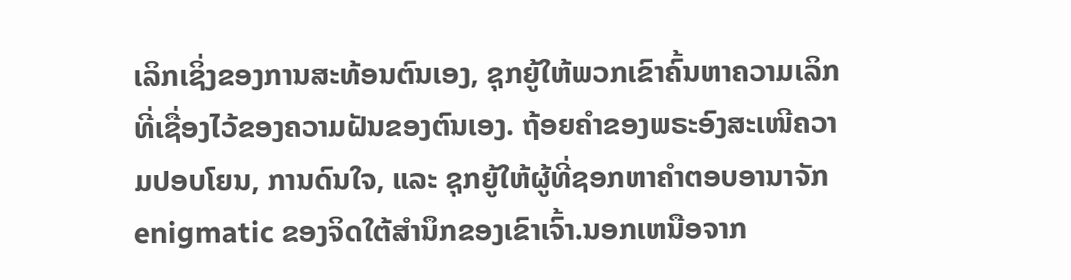ເລິກເຊິ່ງຂອງການສະທ້ອນຕົນເອງ, ຊຸກຍູ້ໃຫ້ພວກເຂົາຄົ້ນຫາຄວາມເລິກທີ່ເຊື່ອງໄວ້ຂອງຄວາມຝັນຂອງຕົນເອງ. ຖ້ອຍຄຳຂອງພຣະອົງສະເໜີຄວາມປອບໂຍນ, ການດົນໃຈ, ແລະ ຊຸກຍູ້ໃຫ້ຜູ້ທີ່ຊອກຫາຄຳຕອບອານາຈັກ enigmatic ຂອງຈິດໃຕ້ສໍານຶກຂອງເຂົາເຈົ້າ.ນອກເຫນືອຈາກ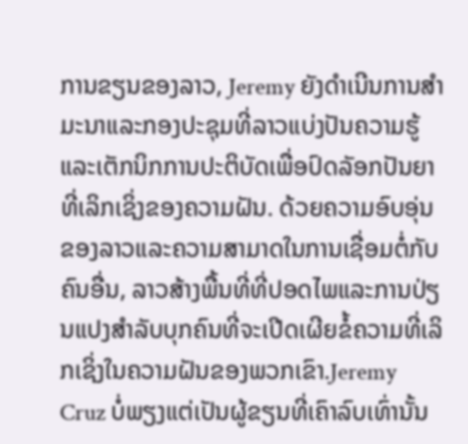ການຂຽນຂອງລາວ, Jeremy ຍັງດໍາເນີນການສໍາມະນາແລະກອງປະຊຸມທີ່ລາວແບ່ງປັນຄວາມຮູ້ແລະເຕັກນິກການປະຕິບັດເພື່ອປົດລັອກປັນຍາທີ່ເລິກເຊິ່ງຂອງຄວາມຝັນ. ດ້ວຍຄວາມອົບອຸ່ນຂອງລາວແລະຄວາມສາມາດໃນການເຊື່ອມຕໍ່ກັບຄົນອື່ນ, ລາວສ້າງພື້ນທີ່ທີ່ປອດໄພແລະການປ່ຽນແປງສໍາລັບບຸກຄົນທີ່ຈະເປີດເຜີຍຂໍ້ຄວາມທີ່ເລິກເຊິ່ງໃນຄວາມຝັນຂອງພວກເຂົາ.Jeremy Cruz ບໍ່ພຽງແຕ່ເປັນຜູ້ຂຽນທີ່ເຄົາລົບເທົ່ານັ້ນ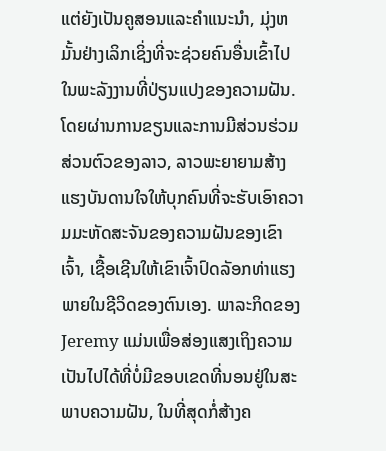ແຕ່ຍັງເປັນຄູສອນແລະຄໍາແນະນໍາ, ມຸ່ງຫມັ້ນຢ່າງເລິກເຊິ່ງທີ່ຈະຊ່ວຍຄົນອື່ນເຂົ້າໄປໃນພະລັງງານທີ່ປ່ຽນແປງຂອງຄວາມຝັນ. ໂດຍຜ່ານການຂຽນແລະການມີສ່ວນຮ່ວມສ່ວນຕົວຂອງລາວ, ລາວພະຍາຍາມສ້າງແຮງບັນດານໃຈໃຫ້ບຸກຄົນທີ່ຈະຮັບເອົາຄວາມມະຫັດສະຈັນຂອງຄວາມຝັນຂອງເຂົາເຈົ້າ, ເຊື້ອເຊີນໃຫ້ເຂົາເຈົ້າປົດລັອກທ່າແຮງພາຍໃນຊີວິດຂອງຕົນເອງ. ພາລະກິດຂອງ Jeremy ແມ່ນເພື່ອສ່ອງແສງເຖິງຄວາມເປັນໄປໄດ້ທີ່ບໍ່ມີຂອບເຂດທີ່ນອນຢູ່ໃນສະພາບຄວາມຝັນ, ໃນທີ່ສຸດກໍ່ສ້າງຄ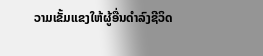ວາມເຂັ້ມແຂງໃຫ້ຜູ້ອື່ນດໍາລົງຊີວິດ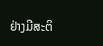ຢ່າງມີສະຕິ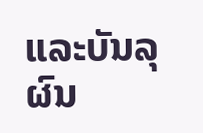ແລະບັນລຸຜົນ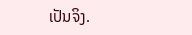ເປັນຈິງ.